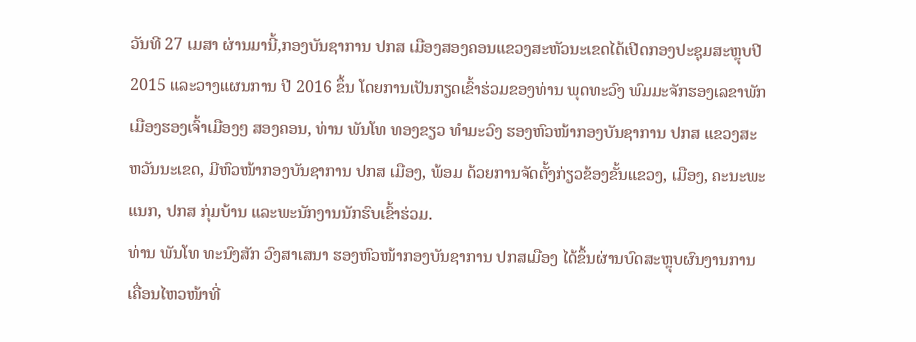ວັນທີ 27 ເມສາ ຜ່ານມານີ້,ກອງບັນຊາການ ປກສ ເມືອງສອງຄອນແຂວງສະຫັວນະເຂດໄດ້ເປີດກອງປະຊຸມສະຫຼຸບປີ 2015 ແລະວາງແຜນການ ປີ 2016 ຂຶ້ນ ໂດຍການເປັນກຽດເຂົ້າຮ່ວມຂອງທ່ານ ພຸດທະວົງ ພົມມະຈັກຮອງເລຂາພັກເມືອງຮອງເຈົ້າເມືອງໆ ສອງຄອນ, ທ່ານ ພັນໂທ ທອງຂຽວ ທຳມະວົງ ຮອງຫົວໜ້າກອງບັນຊາການ ປກສ ແຂວງສະຫວັນນະເຂດ, ມີຫົວໜ້າກອງບັນຊາການ ປກສ ເມືອງ, ພ້ອມ ດ້ວຍການຈັດຕັ້ງກ່ຽວຂ້ອງຂັ້ນແຂວງ, ເມືອງ, ຄະນະພະແນກ, ປກສ ກຸ່ມບ້ານ ແລະພະນັກງານນັກຮົບເຂົ້າຮ່ວມ.
ທ່ານ ພັນໂທ ທະນົງສັກ ວົງສາເສນາ ຮອງຫົວໜ້າກອງບັນຊາການ ປກສເມືອງ ໄດ້ຂຶ້ນຜ່ານບົດສະຫຼຸບຜົນງານການ ເຄື່ອນໄຫວໜ້າທີ່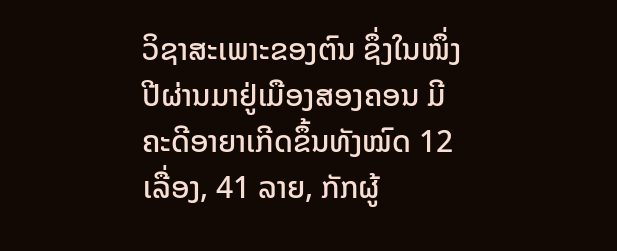ວິຊາສະເພາະຂອງຕົນ ຊຶ່ງໃນໜຶ່ງປີຜ່ານມາຢູ່ເມືອງສອງຄອນ ມີຄະດີອາຍາເກີດຂຶ້ນທັງໝົດ 12 ເລື່ອງ, 41 ລາຍ, ກັກຜູ້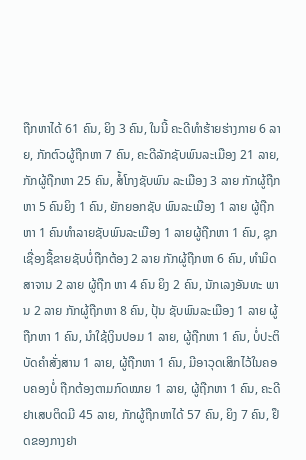ຖືກຫາໄດ້ 61 ຄົນ, ຍິງ 3 ຄົນ, ໃນນີ້ ຄະດີທຳຮ້າຍຮ່າງກາຍ 6 ລາຍ, ກັກຕົວຜູ້ຖືກຫາ 7 ຄົນ, ຄະດີລັກຊັບພົນລະເມືອງ 21 ລາຍ, ກັກຜູ້ຖືກຫາ 25 ຄົນ, ສໍ້ໂກງຊັບພົນ ລະເມືອງ 3 ລາຍ ກັກຜູ້ຖືກຫາ 5 ຄົນຍິງ 1 ຄົນ, ຍັກຍອກຊັບ ພົນລະເມືອງ 1 ລາຍ ຜູ້ຖືກ ຫາ 1 ຄົນທຳລາຍຊັບພົນລະເມືອງ 1 ລາຍຜູ້ຖືກຫາ 1 ຄົນ, ຊຸກເຊື່ອງຊື້ຂາຍຊັບບໍ່ຖືກຕ້ອງ 2 ລາຍ ກັກຜູ້ຖືກຫາ 6 ຄົນ, ທຳມິດສາຈານ 2 ລາຍ ຜູ້ຖືກ ຫາ 4 ຄົນ ຍິງ 2 ຄົນ, ນັກເລງອັນທະ ພານ 2 ລາຍ ກັກຜູ້ຖືກຫາ 8 ຄົນ, ປຸ້ນ ຊັບພົນລະເມືອງ 1 ລາຍ ຜູ້ຖືກຫາ 1 ຄົນ, ນຳໃຊ້ເງິນປອມ 1 ລາຍ, ຜູ້ຖືກຫາ 1 ຄົນ, ບໍ່ປະຕິບັດຄຳສັ່ງສານ 1 ລາຍ, ຜູ້ຖືກຫາ 1 ຄົນ, ມີອາວຸດເສິກໄວ້ໃນຄອບຄອງບໍ່ ຖືກຕ້ອງຕາມກົດໝາຍ 1 ລາຍ, ຜູ້ຖືກຫາ 1 ຄົນ, ຄະດີຢາເສບຕິດມີ 45 ລາຍ, ກັກຜູ້ຖືກຫາໄດ້ 57 ຄົນ, ຍິງ 7 ຄົນ, ຢຶດຂອງກາງຢາ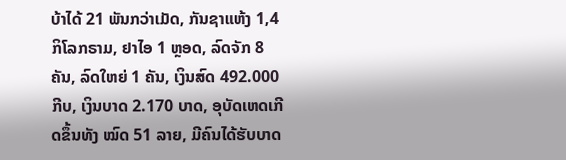ບ້າໄດ້ 21 ພັນກວ່າເມັດ, ກັນຊາແຫ້ງ 1,4 ກິໂລກຣາມ, ຢາໄອ 1 ຫຼອດ, ລົດຈັກ 8 ຄັນ, ລົດໃຫຍ່ 1 ຄັນ, ເງິນສົດ 492.000 ກີບ, ເງິນບາດ 2.170 ບາດ, ອຸບັດເຫດເກີດຂຶ້ນທັງ ໝົດ 51 ລາຍ, ມີຄົນໄດ້ຮັບບາດ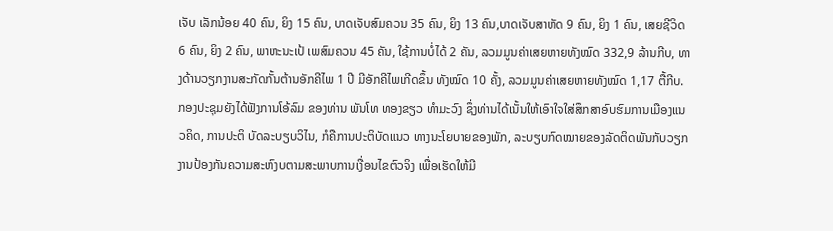ເຈັບ ເລັກນ້ອຍ 40 ຄົນ, ຍິງ 15 ຄົນ, ບາດເຈັບສົມຄວນ 35 ຄົນ, ຍິງ 13 ຄົນ,ບາດເຈັບສາຫັດ 9 ຄົນ, ຍິງ 1 ຄົນ, ເສຍຊີວິດ 6 ຄົນ, ຍິງ 2 ຄົນ, ພາຫະນະເປ້ ເພສົມຄວນ 45 ຄັນ, ໃຊ້ການບໍ່ໄດ້ 2 ຄັນ, ລວມມູນຄ່າເສຍຫາຍທັງໝົດ 332,9 ລ້ານກີບ, ທາງດ້ານວຽກງານສະກັດກັ້ນຕ້ານອັກຄີໄພ 1 ປີ ມີອັກຄີໄພເກີດຂຶ້ນ ທັງໝົດ 10 ຄັ້ງ, ລວມມູນຄ່າເສຍຫາຍທັງໝົດ 1,17 ຕື້ກີບ.
ກອງປະຊຸມຍັງໄດ້ຟັງການໂອ້ລົມ ຂອງທ່ານ ພັນໂທ ທອງຂຽວ ທຳມະວົງ ຊຶ່ງທ່ານໄດ້ເນັ້ນໃຫ້ເອົາໃຈໃສ່ສຶກສາອົບຮົມການເມືອງແນວຄິດ, ການປະຕິ ບັດລະບຽບວິໄນ, ກໍຄືການປະຕິບັດແນວ ທາງນະໂຍບາຍຂອງພັກ, ລະບຽບກົດໝາຍຂອງລັດຕິດພັນກັບວຽກງານປ້ອງກັນຄວາມສະຫົງບຕາມສະພາບການເງື່ອນໄຂຕົວຈິງ ເພື່ອເຮັດໃຫ້ມີ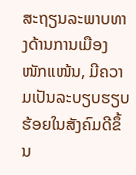ສະຖຽນລະພາບທາງດ້ານການເມືອງໜັກແໜ້ນ, ມີຄວາມເປັນລະບຽບຮຽບຮ້ອຍໃນສັງຄົມດີຂຶ້ນ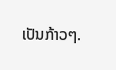ເປັນກ້າວໆ.